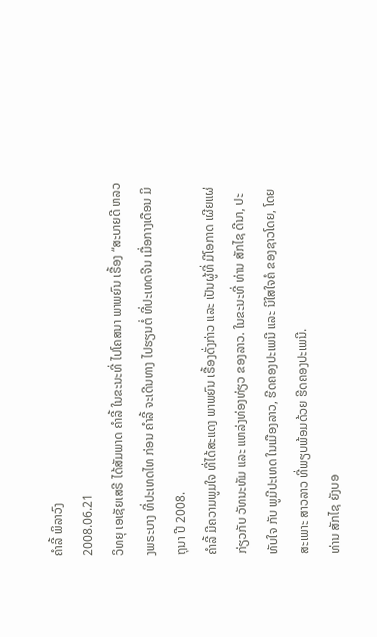ຄໍາລີ້ ພິລາວົງ
2008.06.21
ວິທຍຸ ເອເຊັຍເສຣີ ໄດ້ສັມພາດ ຄໍາລີ້ ໃນຂະນະທີ່ ໄປໂຄສນາ ພາພຍົນ ເຣື້ອງ “ສະບາຍດີ ຫລວງພຣະບາງ ທີ່ປະເທດໄທ ກ່ອນ ຄໍາລີ້ ຈະເດີນທາງ ໄປຮຽນຕໍ່ ທີ່ປະເທດຈີນ ເມື່ອກາງເດືອນ ມິຖຸນາ ປີ 2008.
ຄໍາລີ້ ມີຄວາມພູມໃຈ ທີ່ໄດ້ສະແດງ ພາພຍົນ ເຣື້ອງດັ່ງກ່າວ ແລະ ເປັນຜູ້ທີ່ ມີໂອກາດ ເຜີຍແຜ່ ກ່ຽວກັບ ວັທນະທັມ ແລະ ແຫລ່ງທ່ອງທ່ຽວ ຂອງລາວ. ໃນຂະນະທີ່ ທ່ານ ສັກໄຊ ດີນາ, ປະທັບໃຈ ກັບ ພູມີປະເທດ ໃນເມືອງລາວ, ຮີດຄອງປະເພນີ ແລະ ນິໃສໃຈຄໍ ຂອງຊາວໂດຍ, ໂດຍສະເພາະ ສາວລາວ ທີ່ພຽບພ້ອມດ້ວຍ ຮີດຄອງປະເພນີ.
ທ່ານ ສັກໄຊ ຍັງບອ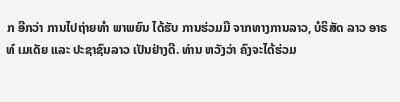ກ ອີກວ່າ ການໄປຖ່າຍທໍາ ພາພຍົນ ໄດ້ຮັບ ການຮ່ວມມື ຈາກທາງການລາວ, ບໍຣິສັດ ລາວ ອາຣທ໌ ເມເດັຍ ແລະ ປະຊາຊົນລາວ ເປັນຢ່າງດີ. ທ່ານ ຫວັງວ່າ ຄົງຈະໄດ້ຮ່ວມ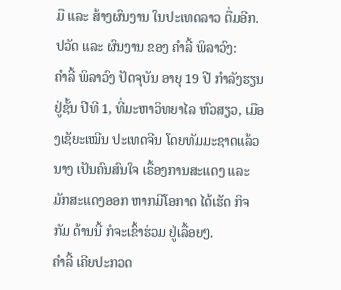ມື ແລະ ສ້າງຜົນງານ ໃນປະເທດລາວ ຕື່ມອີກ.
ປວັດ ແລະ ຜົນງານ ຂອງ ຄຳລີ້ ພິລາວົງ:
ຄຳລີ້ ພິລາວົງ ປັດຈຸບັນ ອາຍຸ 19 ປີ ກຳລັງຮຽນ ຢູ່ຊັ້ນ ປີທີ 1, ທີ່ມະຫາວິທຍາໄລ ຫົວສຽວ, ເມືອງເຊັຍະເໝີນ ປະເທດຈີນ ໂດຍທັມມະຊາດແລ້ວ ນາງ ເປັນຄົນສົນໃຈ ເຣື້ອງການສະແດງ ແລະ ມັກສະແດງອອກ ຫາກມີໂອກາດ ໄດ້ເຮັດ ກິຈກັມ ດ້ານນີ້ ກໍຈະເຂົ້າຮ່ວມ ຢູ່ເລື້ອຍໆ.
ຄຳລີ້ ເຄີຍປະກວດ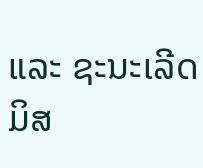ແລະ ຊະນະເລີດ ມິສ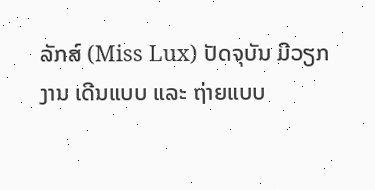ລັກສ໌ (Miss Lux) ປັດຈຸບັນ ມີວຽກງານ ເດີນແບບ ແລະ ຖ່າຍແບບ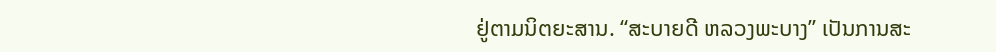ຢູ່ຕາມນິຕຍະສານ. “ສະບາຍດີ ຫລວງພະບາງ” ເປັນການສະ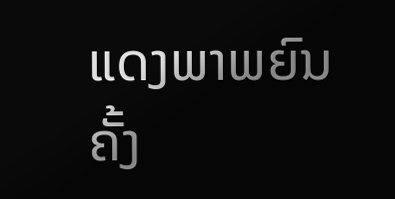ແດງພາພຍົນຄັ້ງ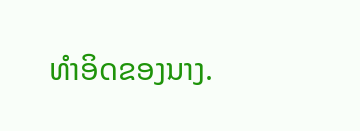ທຳອິດຂອງນາງ.